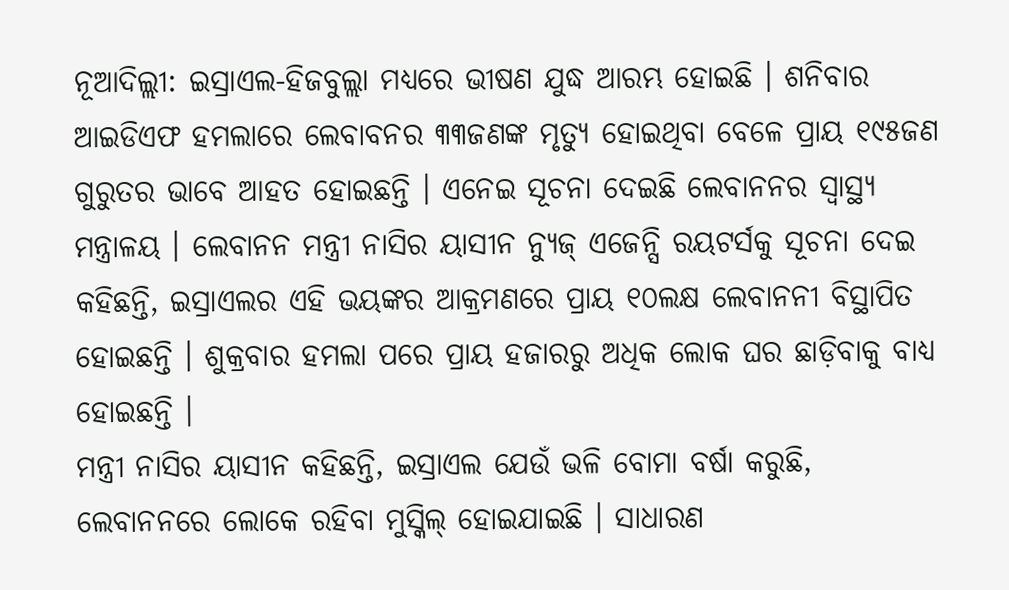ନୂଆଦିଲ୍ଲୀ: ଇସ୍ରାଏଲ-ହିଜବୁଲ୍ଲା ମଧ୍ୟରେ ଭୀଷଣ ଯୁଦ୍ଧ ଆରମ୍ଭ ହୋଇଛି । ଶନିବାର ଆଇଡିଏଫ ହମଲାରେ ଲେବାବନର ୩୩ଜଣଙ୍କ ମୃତ୍ୟୁ ହୋଇଥିବା ବେଳେ ପ୍ରାୟ ୧୯୫ଜଣ ଗୁରୁତର ଭାବେ ଆହତ ହୋଇଛନ୍ତି । ଏନେଇ ସୂଚନା ଦେଇଛି ଲେବାନନର ସ୍ବାସ୍ଥ୍ୟ ମନ୍ତ୍ରାଳୟ । ଲେବାନନ ମନ୍ତ୍ରୀ ନାସିର ୟାସୀନ ନ୍ୟୁଜ୍ ଏଜେନ୍ସି ରୟଟର୍ସକୁ ସୂଚନା ଦେଇ କହିଛନ୍ତି, ଇସ୍ରାଏଲର ଏହି ଭୟଙ୍କର ଆକ୍ରମଣରେ ପ୍ରାୟ ୧୦ଲକ୍ଷ ଲେବାନନୀ ବିସ୍ଥାପିତ ହୋଇଛନ୍ତି । ଶୁକ୍ରବାର ହମଲା ପରେ ପ୍ରାୟ ହଜାରରୁ ଅଧିକ ଲୋକ ଘର ଛାଡ଼ିବାକୁ ବାଧ୍ୟ ହୋଇଛନ୍ତି ।
ମନ୍ତ୍ରୀ ନାସିର ୟାସୀନ କହିଛନ୍ତି, ଇସ୍ରାଏଲ ଯେଉଁ ଭଳି ବୋମା ବର୍ଷା କରୁଛି, ଲେବାନନରେ ଲୋକେ ରହିବା ମୁସ୍କିଲ୍ ହୋଇଯାଇଛି । ସାଧାରଣ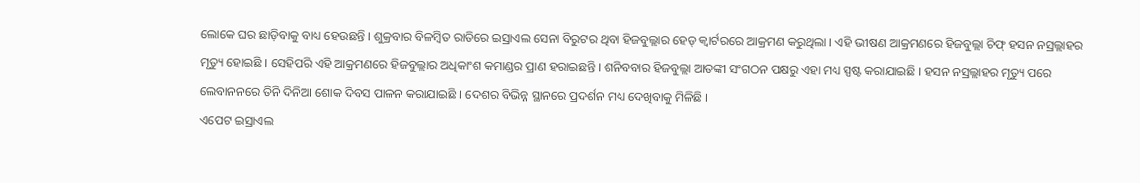ଲୋକେ ଘର ଛାଡ଼ିବାକୁ ବାଧ୍ୟ ହେଉଛନ୍ତି । ଶୁକ୍ରବାର ବିଳମ୍ବିତ ରାତିରେ ଇସ୍ରାଏଲ ସେନା ବିରୁଟର ଥିବା ହିଜବୁଲ୍ଲାର ହେଡ୍ କ୍ବାର୍ଟରରେ ଆକ୍ରମଣ କରୁଥିଲା । ଏହି ଭୀଷଣ ଆକ୍ରମଣରେ ହିଜବୁଲ୍ଲା ଚିଫ୍ ହସନ ନସ୍ରଲ୍ଲାହର ମୃତ୍ୟୁ ହୋଇଛି । ସେହିପରି ଏହି ଆକ୍ରମଣରେ ହିଜବୁଲ୍ଲାର ଅଧିକାଂଶ କମାଣ୍ଡର ପ୍ରାଣ ହରାଇଛନ୍ତି । ଶନିବବାର ହିଜବୁଲ୍ଲା ଆତଙ୍କୀ ସଂଗଠନ ପକ୍ଷରୁ ଏହା ମଧ୍ୟ ସ୍ପଷ୍ଟ କରାଯାଇଛି । ହସନ ନସ୍ରଲ୍ଲାହର ମୃତ୍ୟୁ ପରେ ଲେବାନନରେ ତିନି ଦିନିଆ ଶୋକ ଦିବସ ପାଳନ କରାଯାଇଛି । ଦେଶର ବିଭିନ୍ନ ସ୍ଥାନରେ ପ୍ରଦର୍ଶନ ମଧ୍ୟ ଦେଖିବାକୁ ମିଳିଛି ।
ଏପେଟ ଇସ୍ରାଏଲ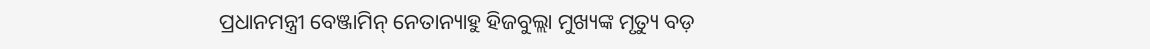ପ୍ରଧାନମନ୍ତ୍ରୀ ବେଞ୍ଜାମିନ୍ ନେତାନ୍ୟାହୁ ହିଜବୁଲ୍ଲା ମୁଖ୍ୟଙ୍କ ମୃତ୍ୟୁ ବଡ଼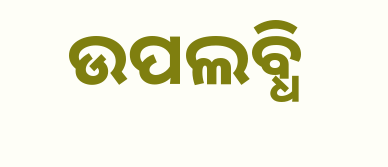ଉପଲବ୍ଧି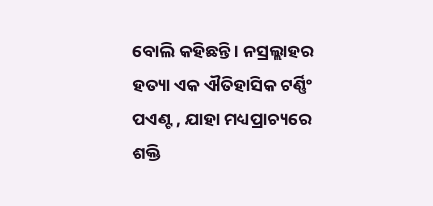ବୋଲି କହିଛନ୍ତି । ନସ୍ରଲ୍ଲାହର ହତ୍ୟା ଏକ ଐତିହାସିକ ଟର୍ଣ୍ଣିଂ ପଏଣ୍ଟ , ଯାହା ମଧ୍ୟପ୍ରାଚ୍ୟରେ ଶକ୍ତି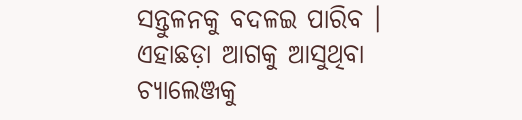ସନ୍ତୁଳନକୁ ବଦଳଇ ପାରିବ । ଏହାଛଡ଼ା ଆଗକୁ ଆସୁଥିବା ଚ୍ୟାଲେଞ୍ଜକୁ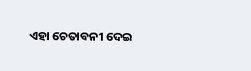ଏହା ଚେତାବନୀ ଦେଇ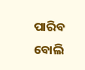ପାରିବ ବୋଲି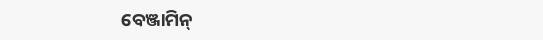ବେଞ୍ଜାମିନ୍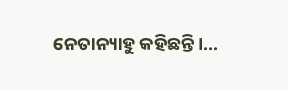ନେତାନ୍ୟାହୁ କହିଛନ୍ତି ।...